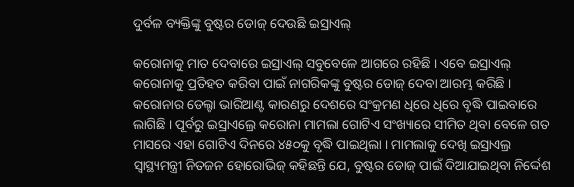ଦୁର୍ବଳ ବ୍ୟକ୍ତିଙ୍କୁ ବୁଷ୍ଟର ଡୋଜ୍ ଦେଉଛି ଇସ୍ରାଏଲ୍

କରୋନାକୁ ମାତ ଦେବାରେ ଇସ୍ରାଏଲ୍ ସବୁବେଳେ ଆଗରେ ରହିଛି । ଏବେ ଇସ୍ରାଏଲ୍ କରୋନାକୁ ପ୍ରତିହତ କରିବା ପାଇଁ ନାଗରିକଙ୍କୁ ବୁଷ୍ଟର ଡୋଜ୍ ଦେବା ଆରମ୍ଭ କରିଛି । କରୋନାର ଡେଲ୍ଟା ଭାରିଆଣ୍ଟ କାରଣରୁ ଦେଶରେ ସଂକ୍ରମଣ ଧିରେ ଧିରେ ବୃଦ୍ଧି ପାଇବାରେ ଲାଗିଛି । ପୂର୍ବରୁ ଇସ୍ରାଏଲ୍ରେ କରୋନା ମାମଲା ଗୋଟିଏ ସଂଖ୍ୟାରେ ସୀମିତ ଥିବା ବେଳେ ଗତ ମାସରେ ଏହା ଗୋଟିଏ ଦିନରେ ୪୫୦କୁ ବୃଦ୍ଧି ପାଇଥିଲା । ମାମଲାକୁ ଦେଖି ଇସ୍ରାଏଲ୍ର ସ୍ୱାସ୍ଥ୍ୟମନ୍ତ୍ରୀ ନିତଜନ ହୋରୋଭିଜ୍ କହିଛନ୍ତି ଯେ, ବୁଷ୍ଟର ଡୋଜ୍ ପାଇଁ ଦିଆଯାଇଥିବା ନିର୍ଦ୍ଦେଶ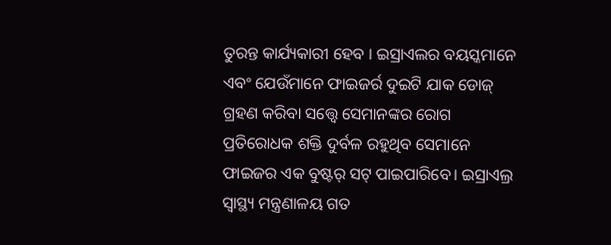ତୁରନ୍ତ କାର୍ଯ୍ୟକାରୀ ହେବ । ଇସ୍ରାଏଲର ବୟସ୍କମାନେ ଏବଂ ଯେଉଁମାନେ ଫାଇଜର୍ର ଦୁଇଟି ଯାକ ଡୋଜ୍ ଗ୍ରହଣ କରିବା ସତ୍ତ୍ୱେ ସେମାନଙ୍କର ରୋଗ ପ୍ରତିରୋଧକ ଶକ୍ତି ଦୁର୍ବଳ ରହୁଥିବ ସେମାନେ ଫାଇଜର ଏକ ବୁଷ୍ଟର୍ ସଟ୍ ପାଇପାରିବେ। ଇସ୍ରାଏଲ୍ର ସ୍ୱାସ୍ଥ୍ୟ ମନ୍ତ୍ରଣାଳୟ ଗତ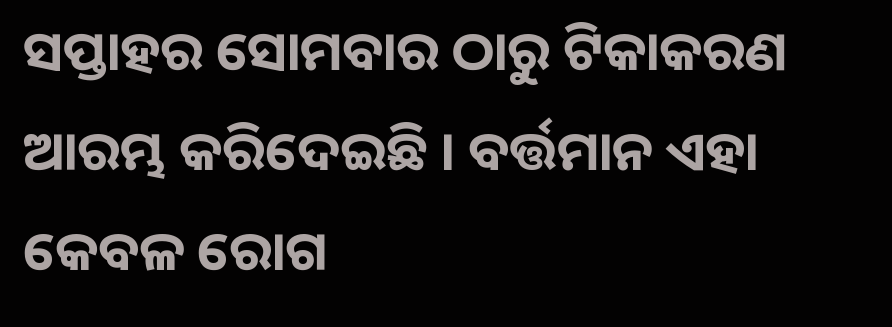ସପ୍ତାହର ସୋମବାର ଠାରୁ ଟିକାକରଣ ଆରମ୍ଭ କରିଦେଇଛି । ବର୍ତ୍ତମାନ ଏହା କେବଳ ରୋଗ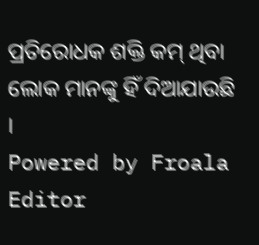ପ୍ରତିରୋଧକ ଶକ୍ତି କମ୍ ଥିବା ଲୋକ ମାନଙ୍କୁ ହିଁ ଦିଆଯାଉଛି ।
Powered by Froala Editor